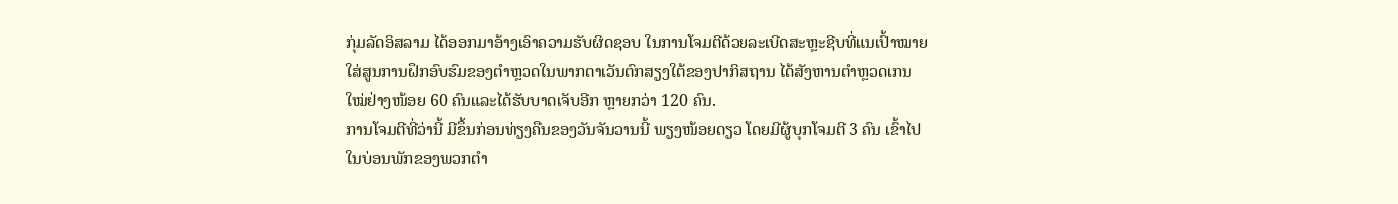ກຸ່ມລັດອິສລາມ ໄດ້ອອກມາອ້າງເອົາຄວາມຮັບຜິດຊອບ ໃນການໂຈມຕີດ້ວຍລະເບີດສະຫຼະຊີບທີ່ແນເປົ້າໝາຍໃສ່ສູນການຝຶກອົບຮົມຂອງຕຳຫຼວດໃນພາກຕາເວັນຕົກສຽງໃຕ້ຂອງປາກິສຖານ ໄດ້ສັງຫານຕຳຫຼວດເກນໃໝ່ຢ່າງໜ້ອຍ 60 ຄົນແລະໄດ້ຮັບບາດເຈັບອີກ ຫຼາຍກວ່າ 120 ຄົນ.
ການໂຈມຕີທີ່ວ່ານີ້ ມີຂຶ້ນກ່ອນທ່ຽງຄືນຂອງວັນຈັນວານນີ້ ພຽງໜ້ອຍດຽວ ໂດຍມີຜູ້ບຸກໂຈມຕີ 3 ຄົນ ເຂົ້າໄປໃນບ່ອນພັກຂອງພວກຕຳ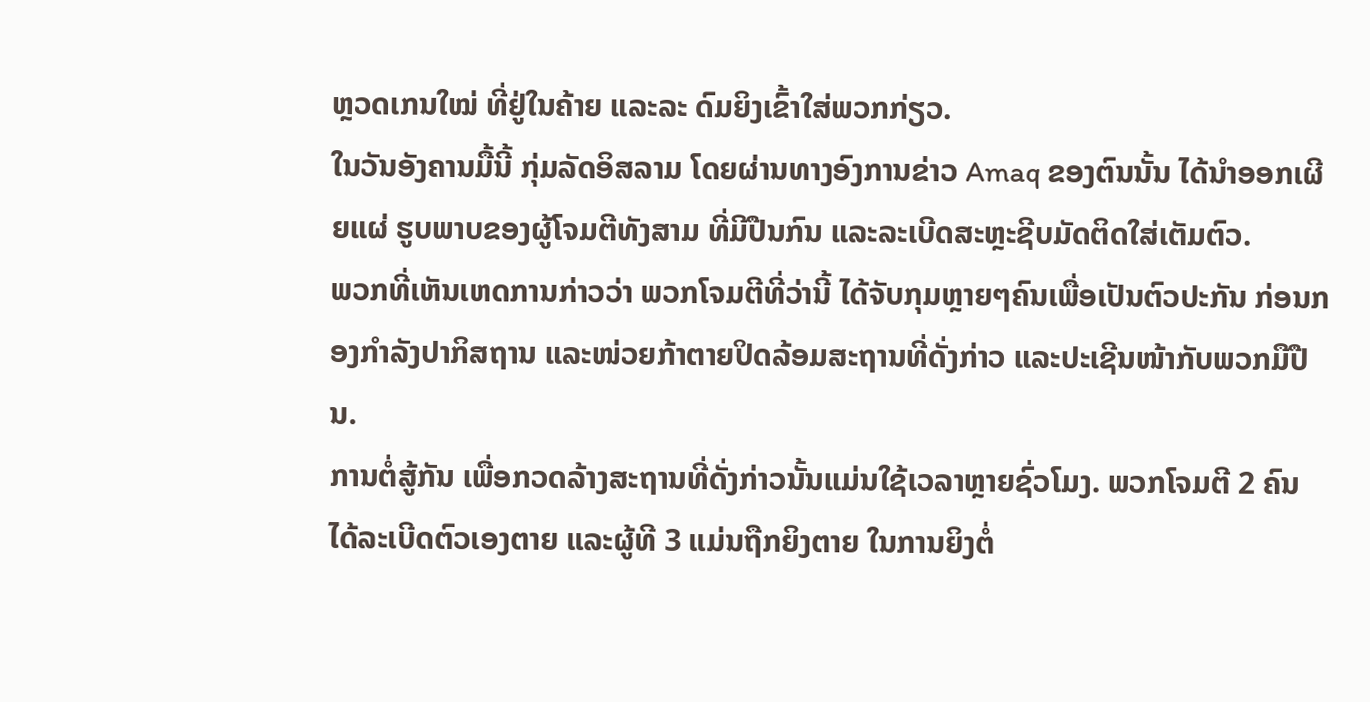ຫຼວດເກນໃໝ່ ທີ່ຢູ່ໃນຄ້າຍ ແລະລະ ດົມຍິງເຂົ້າໃສ່ພວກກ່ຽວ.
ໃນວັນອັງຄານມື້ນີ້ ກຸ່ມລັດອິສລາມ ໂດຍຜ່ານທາງອົງການຂ່າວ Amaq ຂອງຕົນນັ້ນ ໄດ້ນຳອອກເຜີຍແຜ່ ຮູບພາບຂອງຜູ້ໂຈມຕີທັງສາມ ທີ່ມີປືນກົນ ແລະລະເບີດສະຫຼະຊີບມັດຕິດໃສ່ເຕັມຕົວ.
ພວກທີ່ເຫັນເຫດການກ່າວວ່າ ພວກໂຈມຕີທີ່ວ່ານີ້ ໄດ້ຈັບກຸມຫຼາຍໆຄົນເພື່ອເປັນຕົວປະກັນ ກ່ອນກອງກຳລັງປາກິສຖານ ແລະໜ່ວຍກ້າຕາຍປິດລ້ອມສະຖານທີ່ດັ່ງກ່າວ ແລະປະເຊີນໜ້າກັບພວກມືປືນ.
ການຕໍ່ສູ້ກັນ ເພື່ອກວດລ້າງສະຖານທີ່ດັ່ງກ່າວນັ້ນແມ່ນໃຊ້ເວລາຫຼາຍຊົ່ວໂມງ. ພວກໂຈມຕີ 2 ຄົນ ໄດ້ລະເບີດຕົວເອງຕາຍ ແລະຜູ້ທີ 3 ແມ່ນຖືກຍິງຕາຍ ໃນການຍິງຕໍ່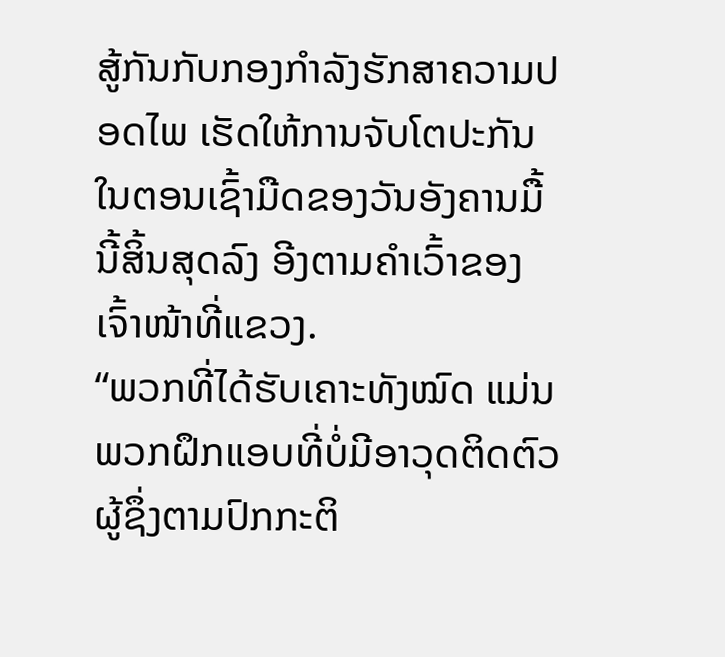ສູ້ກັນກັບກອງກຳລັງຮັກສາຄວາມປອດໄພ ເຮັດໃຫ້ການຈັບໂຕປະກັນໃນຕອນເຊົ້າມືດຂອງວັນອັງຄານມື້
ນີ້ສິ້ນສຸດລົງ ອີງຕາມຄຳເວົ້າຂອງເຈົ້າໜ້າທີ່ແຂວງ.
“ພວກທີ່ໄດ້ຮັບເຄາະທັງໝົດ ແມ່ນພວກຝຶກແອບທີ່ບໍ່ມີອາວຸດຕິດຕົວ ຜູ້ຊຶ່ງຕາມປົກກະຕິ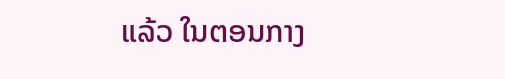ແລ້ວ ໃນຕອນກາງ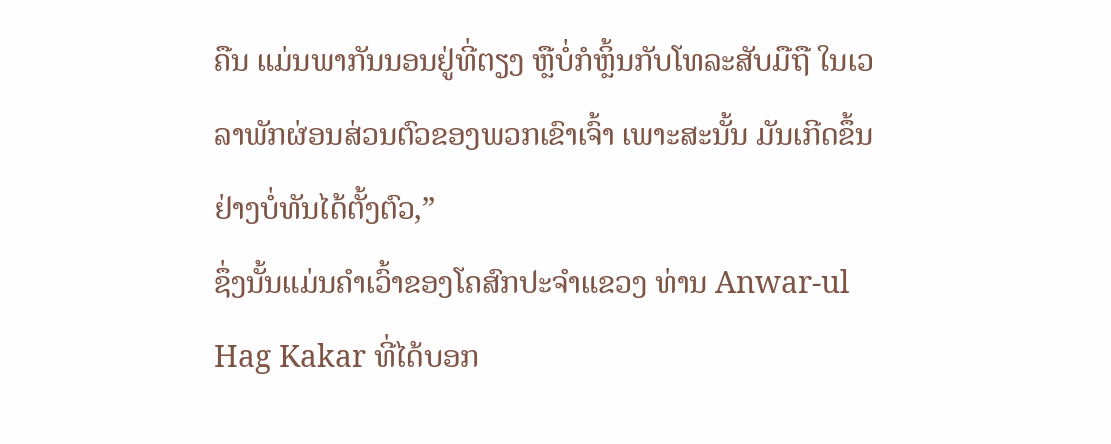ຄືນ ແມ່ນພາກັນນອນຢູ່ທີ່ຕຽງ ຫຼືບໍ່ກໍຫຼິ້ນກັບໂທລະສັບມືຖື ໃນເວລາພັກຜ່ອນສ່ວນຕົວຂອງພວກເຂົາເຈົ້າ ເພາະສະນັ້ນ ມັນເກີດຂຶ້ນຢ່າງບໍ່ທັນໄດ້ຕັ້ງຕົວ,”
ຊຶ່ງນັ້ນແມ່ນຄຳເວົ້າຂອງໂຄສົກປະຈຳແຂວງ ທ່ານ Anwar-ul Hag Kakar ທີ່ໄດ້ບອກ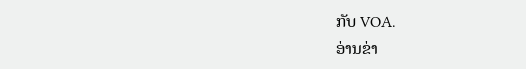ກັບ VOA.
ອ່ານຂ່າ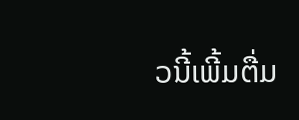ວນີ້ເພີ້ມຕື່ມ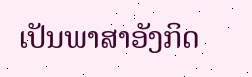ເປັນພາສາອັງກິດ